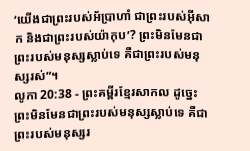‘យើងជាព្រះរបស់អ័ប្រាហាំ ជាព្រះរបស់អ៊ីសាក និងជាព្រះរបស់យ៉ាកុប’? ព្រះមិនមែនជាព្រះរបស់មនុស្សស្លាប់ទេ គឺជាព្រះរបស់មនុស្សរស់”។
លូកា 20:38 - ព្រះគម្ពីរខ្មែរសាកល ដូច្នេះ ព្រះមិនមែនជាព្រះរបស់មនុស្សស្លាប់ទេ គឺជាព្រះរបស់មនុស្សរ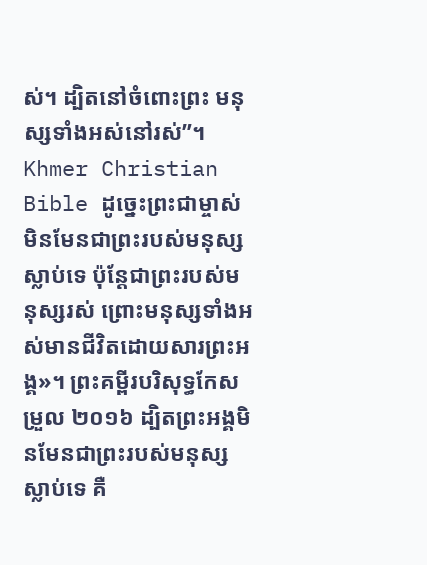ស់។ ដ្បិតនៅចំពោះព្រះ មនុស្សទាំងអស់នៅរស់”។ Khmer Christian Bible ដូច្នេះព្រះជាម្ចាស់មិនមែនជាព្រះរបស់មនុស្សស្លាប់ទេ ប៉ុន្ដែជាព្រះរបស់មនុស្សរស់ ព្រោះមនុស្សទាំងអស់មានជីវិតដោយសារព្រះអង្គ»។ ព្រះគម្ពីរបរិសុទ្ធកែសម្រួល ២០១៦ ដ្បិតព្រះអង្គមិនមែនជាព្រះរបស់មនុស្សស្លាប់ទេ គឺ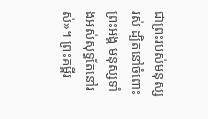ជាព្រះរបស់មនុស្សរស់ ដ្បិតនៅចំពោះព្រះអង្គ មនុស្សទាំងអស់សុទ្ធតែនៅរស់»។ ព្រះគម្ពីរ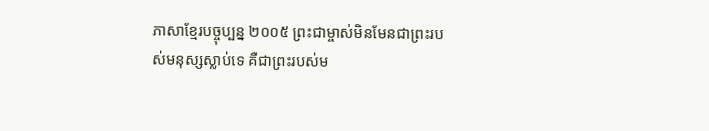ភាសាខ្មែរបច្ចុប្បន្ន ២០០៥ ព្រះជាម្ចាស់មិនមែនជាព្រះរបស់មនុស្សស្លាប់ទេ គឺជាព្រះរបស់ម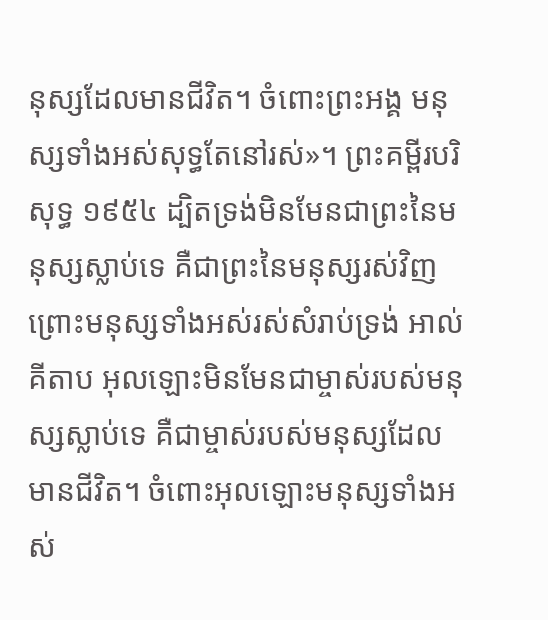នុស្សដែលមានជីវិត។ ចំពោះព្រះអង្គ មនុស្សទាំងអស់សុទ្ធតែនៅរស់»។ ព្រះគម្ពីរបរិសុទ្ធ ១៩៥៤ ដ្បិតទ្រង់មិនមែនជាព្រះនៃមនុស្សស្លាប់ទេ គឺជាព្រះនៃមនុស្សរស់វិញ ព្រោះមនុស្សទាំងអស់រស់សំរាប់ទ្រង់ អាល់គីតាប អុលឡោះមិនមែនជាម្ចាស់របស់មនុស្សស្លាប់ទេ គឺជាម្ចាស់របស់មនុស្សដែលមានជីវិត។ ចំពោះអុលឡោះមនុស្សទាំងអស់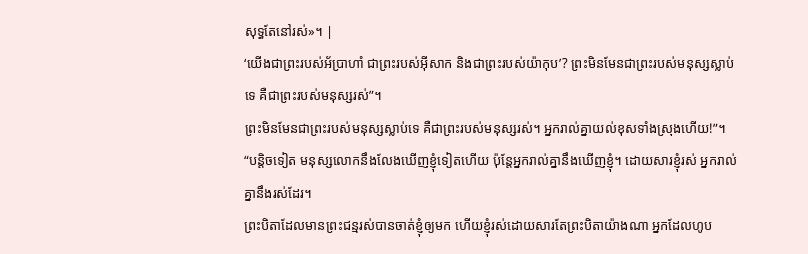សុទ្ធតែនៅរស់»។ |
‘យើងជាព្រះរបស់អ័ប្រាហាំ ជាព្រះរបស់អ៊ីសាក និងជាព្រះរបស់យ៉ាកុប’? ព្រះមិនមែនជាព្រះរបស់មនុស្សស្លាប់ទេ គឺជាព្រះរបស់មនុស្សរស់”។
ព្រះមិនមែនជាព្រះរបស់មនុស្សស្លាប់ទេ គឺជាព្រះរបស់មនុស្សរស់។ អ្នករាល់គ្នាយល់ខុសទាំងស្រុងហើយ!”។
“បន្តិចទៀត មនុស្សលោកនឹងលែងឃើញខ្ញុំទៀតហើយ ប៉ុន្តែអ្នករាល់គ្នានឹងឃើញខ្ញុំ។ ដោយសារខ្ញុំរស់ អ្នករាល់គ្នានឹងរស់ដែរ។
ព្រះបិតាដែលមានព្រះជន្មរស់បានចាត់ខ្ញុំឲ្យមក ហើយខ្ញុំរស់ដោយសារតែព្រះបិតាយ៉ាងណា អ្នកដែលហូប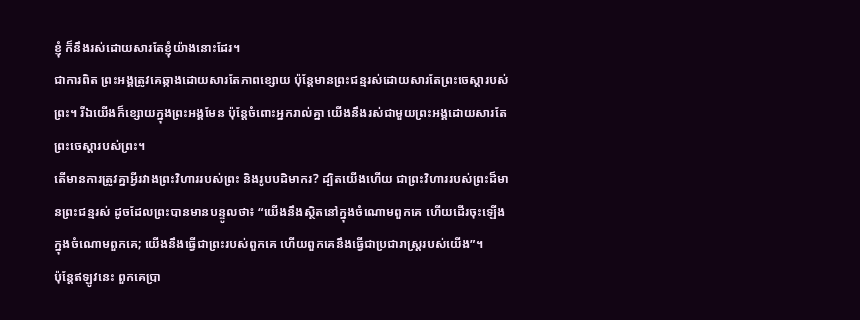ខ្ញុំ ក៏នឹងរស់ដោយសារតែខ្ញុំយ៉ាងនោះដែរ។
ជាការពិត ព្រះអង្គត្រូវគេឆ្កាងដោយសារតែភាពខ្សោយ ប៉ុន្តែមានព្រះជន្មរស់ដោយសារតែព្រះចេស្ដារបស់ព្រះ។ រីឯយើងក៏ខ្សោយក្នុងព្រះអង្គមែន ប៉ុន្តែចំពោះអ្នករាល់គ្នា យើងនឹងរស់ជាមួយព្រះអង្គដោយសារតែព្រះចេស្ដារបស់ព្រះ។
តើមានការត្រូវគ្នាអ្វីរវាងព្រះវិហាររបស់ព្រះ និងរូបបដិមាករ? ដ្បិតយើងហើយ ជាព្រះវិហាររបស់ព្រះដ៏មានព្រះជន្មរស់ ដូចដែលព្រះបានមានបន្ទូលថា៖ “យើងនឹងស្ថិតនៅក្នុងចំណោមពួកគេ ហើយដើរចុះឡើងក្នុងចំណោមពួកគេ; យើងនឹងធ្វើជាព្រះរបស់ពួកគេ ហើយពួកគេនឹងធ្វើជាប្រជារាស្ត្ររបស់យើង”។
ប៉ុន្តែឥឡូវនេះ ពួកគេប្រា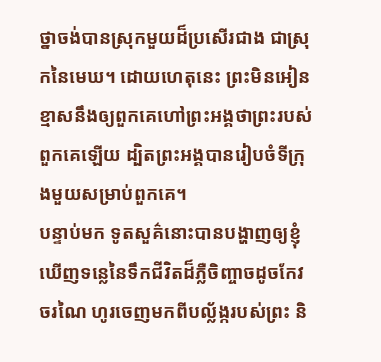ថ្នាចង់បានស្រុកមួយដ៏ប្រសើរជាង ជាស្រុកនៃមេឃ។ ដោយហេតុនេះ ព្រះមិនអៀនខ្មាសនឹងឲ្យពួកគេហៅព្រះអង្គថាព្រះរបស់ពួកគេឡើយ ដ្បិតព្រះអង្គបានរៀបចំទីក្រុងមួយសម្រាប់ពួកគេ។
បន្ទាប់មក ទូតសួគ៌នោះបានបង្ហាញឲ្យខ្ញុំឃើញទន្លេនៃទឹកជីវិតដ៏ភ្លឺចិញ្ចាចដូចកែវចរណៃ ហូរចេញមកពីបល្ល័ង្ករបស់ព្រះ និ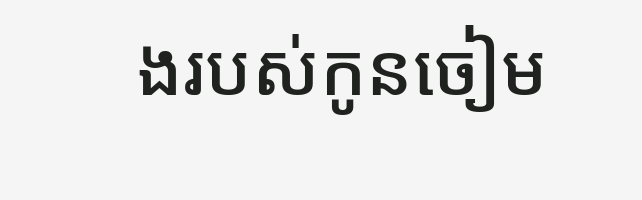ងរបស់កូនចៀម